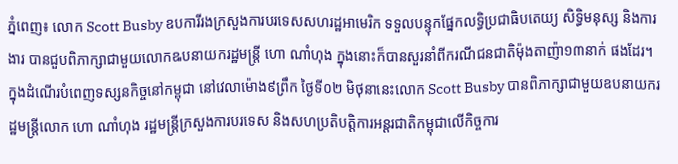ភ្នំពេញ៖ លោក Scott Busby ឧបការីរងក្រសួងការបរទេសសហរដ្ឋអាមេរិក ទទួលបន្ទុកផ្នែកលទ្ធិប្រជាធិបតេយ្យ សិទ្ធិមនុស្ស និងការងារ បានជួបពិភាក្សាជាមួយលោកឩបនាយករដ្ឋមន្ត្រី ហោ ណាំហុង ក្នុងនោះក៏បានសួរនាំពីករណីជនជាតិម៉ុងតាញ៉ា១៣នាក់ ផងដែរ។
ក្នុងដំណើរបំពេញទស្សនកិច្ចនៅកម្ពុជា នៅវេលាម៉ោង៩ព្រឹក ថ្ងៃទី០២ មិថុនានេះលោក Scott Busby បានពិភាក្សាជាមួយឧបនាយករដ្ឋមន្ត្រីលោក ហោ ណាំហុង រដ្ឋមន្ត្រីក្រសួងការបរទេស និងសហប្រតិបត្តិការអន្តរជាតិកម្ពុជាលើកិច្ចការ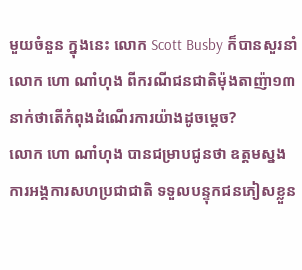មួយចំនួន ក្នុងនេះ លោក Scott Busby ក៏បានសួរនាំលោក ហោ ណាំហុង ពីករណីជនជាតិម៉ុងតាញ៉ា១៣នាក់ថាតើកំពុងដំណើរការយ៉ាងដូចម្តេច?
លោក ហោ ណាំហុង បានជម្រាបជូនថា ឧត្តមស្នងការអង្គការសហប្រជាជាតិ ទទួលបន្ទុកជនភៀសខ្លួន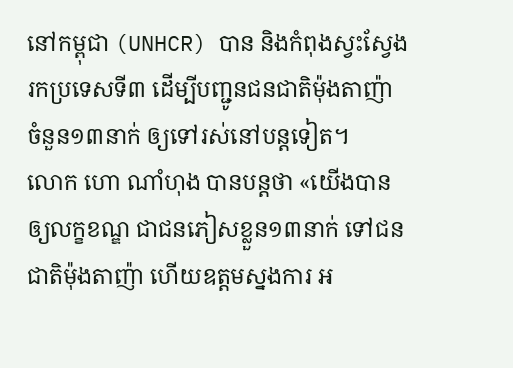នៅកម្ពុជា (UNHCR) បាន និងកំពុងស្វះស្វែងរកប្រទេសទី៣ ដើម្បីបញ្ជូនជនជាតិម៉ុងតាញ៉ា ចំនួន១៣នាក់ ឲ្យទៅរស់នៅបន្តទៀត។
លោក ហោ ណាំហុង បានបន្តថា «យើងបានឲ្យលក្ខខណ្ឌ ជាជនភៀសខ្លួន១៣នាក់ ទៅជនជាតិម៉ុងតាញ៉ា ហើយឧត្តមស្នងការ អ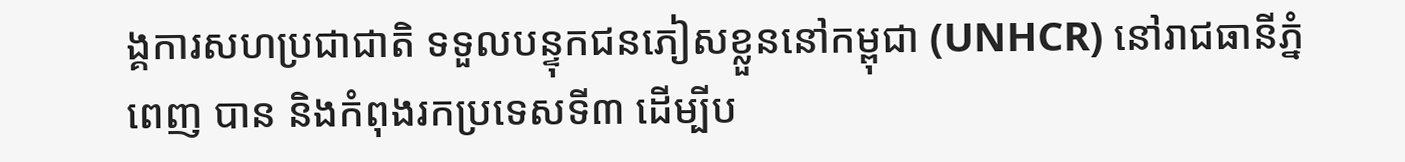ង្គការសហប្រជាជាតិ ទទួលបន្ទុកជនភៀសខ្លួននៅកម្ពុជា (UNHCR) នៅរាជធានីភ្នំពេញ បាន និងកំពុងរកប្រទេសទី៣ ដើម្បីប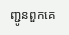ញ្ជូនពួកគេ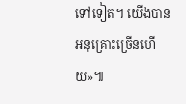ទៅទៀត។ យើងបានអនុគ្រោះច្រើនហើយ»៕